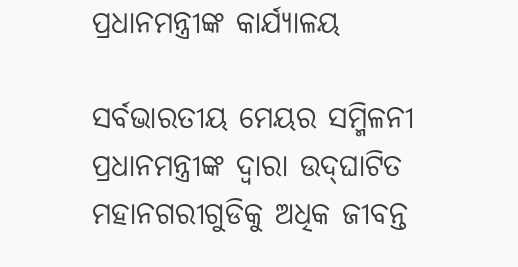ପ୍ରଧାନମନ୍ତ୍ରୀଙ୍କ କାର୍ଯ୍ୟାଳୟ

ସର୍ବଭାରତୀୟ ମେୟର ସମ୍ମିଳନୀ ପ୍ରଧାନମନ୍ତ୍ରୀଙ୍କ ଦ୍ୱାରା ଉଦ୍‌‌ଘାଟିତ ମହାନଗରୀଗୁଡିକୁ ଅଧିକ ଜୀବନ୍ତ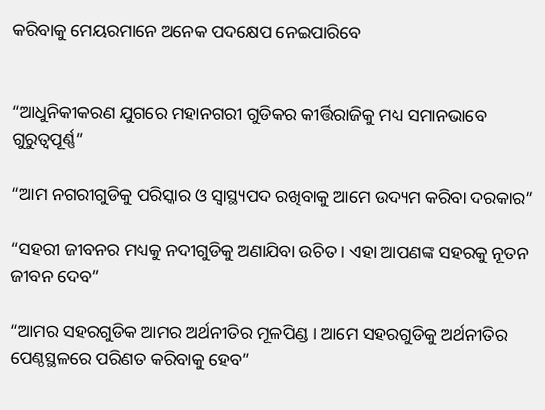କରିବାକୁ ମେୟରମାନେ ଅନେକ ପଦକ୍ଷେପ ନେଇପାରିବେ


“ଆଧୁନିକୀକରଣ ଯୁଗରେ ମହାନଗରୀ ଗୁଡିକର କୀର୍ତ୍ତିରାଜିକୁ ମଧ୍ୟ ସମାନଭାବେ ଗୁରୁତ୍ୱପୂର୍ଣ୍ଣ”

“ଆମ ନଗରୀଗୁଡିକୁ ପରିସ୍କାର ଓ ସ୍ୱାସ୍ଥ୍ୟପଦ ରଖିବାକୁ ଆମେ ଉଦ୍ୟମ କରିବା ଦରକାର”

“ସହରୀ ଜୀବନର ମଧ୍ୟକୁ ନଦୀଗୁଡିକୁ ଅଣାଯିବା ଉଚିତ । ଏହା ଆପଣଙ୍କ ସହରକୁ ନୂତନ ଜୀବନ ଦେବ”

“ଆମର ସହରଗୁଡିକ ଆମର ଅର୍ଥନୀତିର ମୂଳପିଣ୍ଡ । ଆମେ ସହରଗୁଡିକୁ ଅର୍ଥନୀତିର ପେଣ୍ଠସ୍ଥଳରେ ପରିଣତ କରିବାକୁ ହେବ”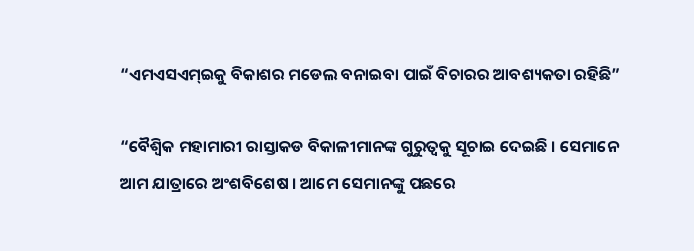“ଏମଏସଏମ୍‌ଇକୁ ବିକାଶର ମଡେଲ ବନାଇବା ପାଇଁ ବିଚାରର ଆବଶ୍ୟକତା ରହିଛି”

“ବୈଶ୍ୱିକ ମହାମାରୀ ରାସ୍ତାକଡ ବିକାଳୀମାନଙ୍କ ଗୁରୁତ୍ୱକୁ ସୂଚାଇ ଦେଇଛି । ସେମାନେ ଆମ ଯାତ୍ରାରେ ଅଂଶବିଶେଷ । ଆମେ ସେମାନଙ୍କୁ ପଛରେ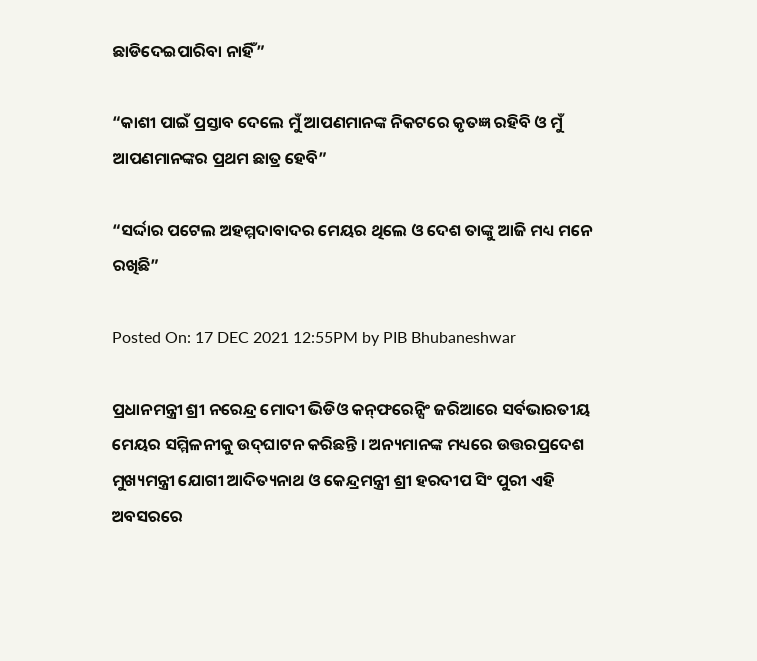ଛାଡିଦେଇପାରିବା ନାହିଁ”

“କାଶୀ ପାଇଁ ପ୍ରସ୍ତାବ ଦେଲେ ମୁଁ ଆପଣମାନଙ୍କ ନିକଟରେ କୃତଜ୍ଞ ରହିବି ଓ ମୁଁ ଆପଣମାନଙ୍କର ପ୍ରଥମ ଛାତ୍ର ହେବି”

“ସର୍ଦ୍ଦାର ପଟେଲ ଅହମ୍ମଦାବାଦର ମେୟର ଥିଲେ ଓ ଦେଶ ତାଙ୍କୁ ଆଜି ମଧ୍ୟ ମନେ ରଖିଛି”

Posted On: 17 DEC 2021 12:55PM by PIB Bhubaneshwar

ପ୍ରଧାନମନ୍ତ୍ରୀ ଶ୍ରୀ ନରେନ୍ଦ୍ର ମୋଦୀ ଭିଡିଓ କନ୍‌ଫରେନ୍ସିଂ ଜରିଆରେ ସର୍ବଭାରତୀୟ ମେୟର ସମ୍ମିଳନୀକୁ ଉଦ୍‌ଘାଟନ କରିଛନ୍ତି । ଅନ୍ୟମାନଙ୍କ ମଧ୍ୟରେ ଉତ୍ତରପ୍ରଦେଶ ମୁଖ୍ୟମନ୍ତ୍ରୀ ଯୋଗୀ ଆଦିତ୍ୟନାଥ ଓ କେନ୍ଦ୍ରମନ୍ତ୍ରୀ ଶ୍ରୀ ହରଦୀପ ସିଂ ପୁରୀ ଏହି ଅବସରରେ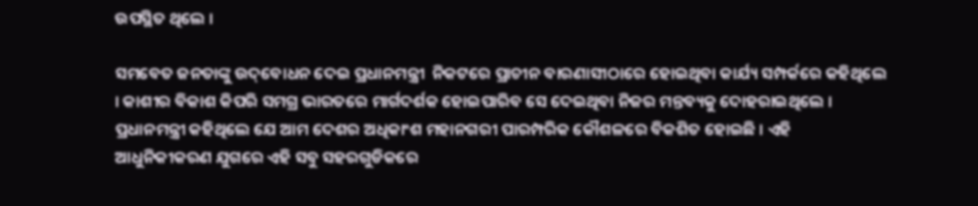ଉପସ୍ଥିତ ଥିଲେ ।

ସମବେତ ଜନତାଙ୍କୁ ଉଦ୍‌ବୋଧନ ଦେଇ ପ୍ରଧାନମନ୍ତ୍ରୀ  ନିକଟରେ ପ୍ରାଚୀନ ବାରଣାସୀଠାରେ ହୋଇଥିବା କାର୍ଯ୍ୟ ସମ୍ପର୍କରେ କହିଥିଲେ । କାଶୀର ବିକାଶ କିପରି ସମଗ୍ର ଭାରତରେ ମାର୍ଗଦର୍ଶକ ହୋଇପାରିବ ସେ ଦେଇଥିବା ନିଜର ମନ୍ତବ୍ୟକୁ ଦୋହରାଇଥିଲେ । ପ୍ରଧାନମନ୍ତ୍ରୀ କହିଥିଲେ ଯେ ଆମ ଦେଶର ଅଧିକାଂଶ ମହାନଗରୀ ପାରମ୍ପରିକ କୌଶଳରେ ବିକଶିତ ହୋଇଛି । ଏହି ଆଧୁନିକୀକରଣ ଯୁଗରେ ଏହି ସବୁ ସହରଗୁଡିକରେ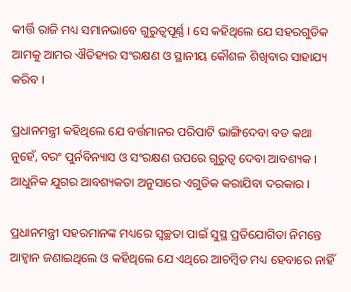କୀର୍ତ୍ତି ରାଜି ମଧ୍ୟ ସମାନଭାବେ ଗୁରୁତ୍ୱପୂର୍ଣ୍ଣ । ସେ କହିଥିଲେ ଯେ ସହରଗୁଡିକ ଆମକୁ ଆମର ଐତିହ୍ୟର ସଂରକ୍ଷଣ ଓ ସ୍ଥାନୀୟ କୌଶଳ ଶିଖିବାର ସାହାଯ୍ୟ କରିବ ।

ପ୍ରଧାନମନ୍ତ୍ରୀ କହିଥିଲେ ଯେ ବର୍ତ୍ତମାନର ପରିପାଟି ଭାଙ୍ଗିଦେବା ବଡ କଥା ନୁହେଁ, ବରଂ ପୁର୍ନବିନ୍ୟାସ ଓ ସଂରକ୍ଷଣ ଉପରେ ଗୁରୁତ୍ୱ ଦେବା ଆବଶ୍ୟକ । ଆଧୁନିକ ଯୁଗର ଆବଶ୍ୟକତା ଅନୁସାରେ ଏଗୁଡିକ କରାଯିବା ଦରକାର ।

ପ୍ରଧାନମନ୍ତ୍ରୀ ସହରମାନଙ୍କ ମଧ୍ୟରେ ସ୍ୱଚ୍ଛତା ପାଇଁ ସୁସ୍ଥ ପ୍ରତିଯୋଗିତା ନିମନ୍ତେ ଆହ୍ୱାନ ଜଣାଇଥିଲେ ଓ କହିଥିଲେ ଯେ ଏଥିରେ ଆଚମ୍ବିତ ମଧ୍ୟ ହେବାରେ ନାହିଁ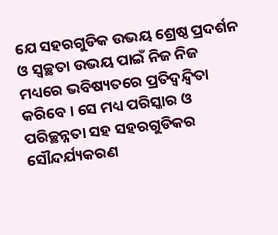ଯେ ସହରଗୁଡିକ ଉଭୟ ଶ୍ରେଷ୍ଠ ପ୍ରଦର୍ଶନ ଓ ସ୍ୱଚ୍ଛତା ଉଭୟ ପାଇଁ ନିଜ ନିଜ ମଧ୍ୟରେ ଭବିଷ୍ୟତରେ ପ୍ରତିଦ୍ୱନ୍ଦ୍ୱିତା କରିବେ । ସେ ମଧ୍ୟ ପରିସ୍କାର ଓ ପରିଚ୍ଛନ୍ନତା ସହ ସହରଗୁଡିକର ସୌନ୍ଦର୍ଯ୍ୟକରଣ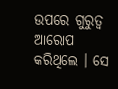ଉପରେ ଗୁରୁତ୍ୱ  ଆରୋପ କରିଥିଲେ । ସେ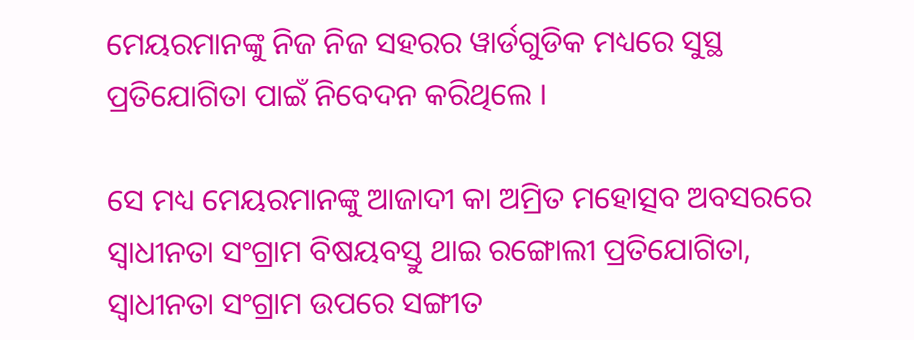ମେୟରମାନଙ୍କୁ ନିଜ ନିଜ ସହରର ୱାର୍ଡଗୁଡିକ ମଧ୍ୟରେ ସୁସ୍ଥ ପ୍ରତିଯୋଗିତା ପାଇଁ ନିବେଦନ କରିଥିଲେ ।

ସେ ମଧ୍ୟ ମେୟରମାନଙ୍କୁ ଆଜାଦୀ କା ଅମ୍ରିତ ମହୋତ୍ସବ ଅବସରରେ ସ୍ୱାଧୀନତା ସଂଗ୍ରାମ ବିଷୟବସ୍ତୁ ଥାଇ ରଙ୍ଗୋଲୀ ପ୍ରତିଯୋଗିତା, ସ୍ୱାଧୀନତା ସଂଗ୍ରାମ ଉପରେ ସଙ୍ଗୀତ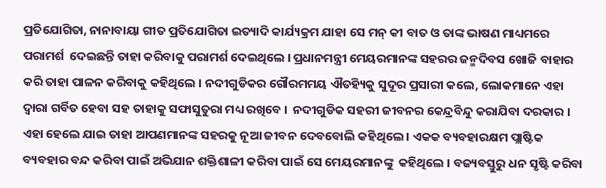ପ୍ରତିଯୋଗିତା, ନାନାବାୟା ଗୀତ ପ୍ରତିଯୋଗିତା ଇତ୍ୟାଦି କାର୍ଯ୍ୟକ୍ରମ ଯାହା ସେ ମନ୍ କୀ ବାତ ଓ ତାଙ୍କ ଭାଷଣ ମାଧ୍ୟମରେ ପରାମର୍ଶ  ଦେଇଛନ୍ତି ତାହା କରିବାକୁ ପରାମର୍ଶ ଦେଇଥିଲେ । ପ୍ରଧାନମନ୍ତ୍ରୀ ମେୟରମାନଙ୍କ ସହରର ଜନ୍ମଦିବସ ଖୋଜି ବାହାର କରି ତାହା ପାଳନ କରିବାକୁ କହିଥିଲେ । ନଦୀଗୁଡିକର ଗୌରମମୟ ଐତହ୍ୟିକୁ ସୁଦୂର ପ୍ରସାରୀ କଲେ, ଲୋକମାନେ ଏହା ଦ୍ୱାରା ଗର୍ବିତ ହେବା ସହ ତାହାକୁ ସଫାସୁତୁରା ମଧ୍ୟ ରଖିବେ ।  ନଦୀଗୁଡିକ ସହରୀ ଜୀବନର କେନ୍ଦ୍ରବିନ୍ଦୁ କରାଯିବା ଦରକାର । ଏହା ହେଲେ ଯାଇ ତାହା ଆପଣମାନଙ୍କ ସହରକୁ ନୂଆ ଜୀବନ ଦେବବୋଲି କହିଥିଲେ । ଏକକ ବ୍ୟବହାରକ୍ଷମ ପ୍ଲାଷ୍ଟିକ ବ୍ୟବହାର ବନ୍ଦ କରିବା ପାଇଁ ଅଭିଯାନ ଶକ୍ତିଶାଳୀ କରିବା ପାଇଁ ସେ ମେୟରମାନଙ୍କୁ  କହିଥିଲେ । ବଜ୍ୟବସ୍ତୁରୁ ଧନ ସୃଷ୍ଟି କରିବା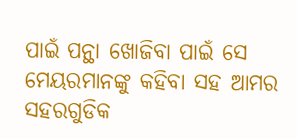ପାଇଁ ପନ୍ଥା ଖୋଜିବା ପାଇଁ ସେ ମେୟରମାନଙ୍କୁ କହିବା ସହ ଆମର ସହରଗୁଡିକ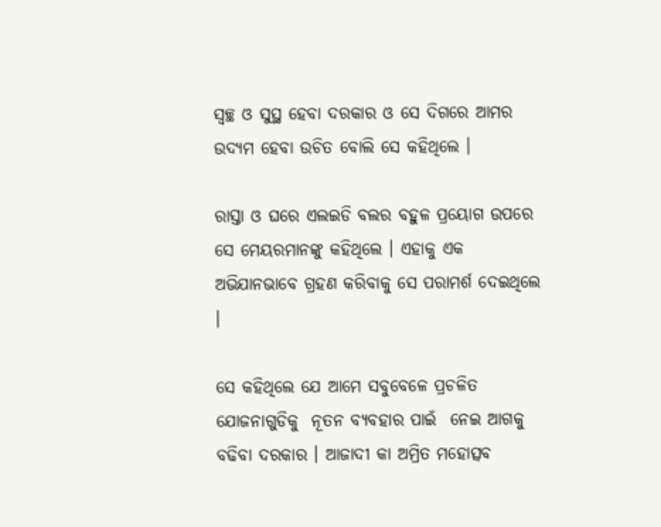ସ୍ୱଚ୍ଛ ଓ ସୁସ୍ଥ ହେବା ଦରକାର ଓ ସେ ଦିଗରେ ଆମର ଉଦ୍ୟମ ହେବା ଉଚିତ ବୋଲି ସେ କହିଥିଲେ ।

ରାସ୍ତା ଓ ଘରେ ଏଲଇଡି ବଲର ବହୁଳ ପ୍ରୟୋଗ ଉପରେ ସେ ମେୟରମାନଙ୍କୁ କହିଥିଲେ । ଏହାକୁ ଏକ ଅଭିଯାନଭାବେ ଗ୍ରହଣ କରିବାକୁ ସେ ପରାମର୍ଶ ଦେଇଥିଲେ ।

ସେ କହିଥିଲେ ଯେ ଆମେ ସବୁବେଳେ ପ୍ରଚଳିତ ଯୋଜନାଗୁଡିକୁ  ନୂତନ ବ୍ୟବହାର ପାଇଁ  ନେଇ ଆଗକୁ ବଢିବା ଦରକାର । ଆଜାଦୀ କା ଅମ୍ରିତ ମହୋତ୍ସବ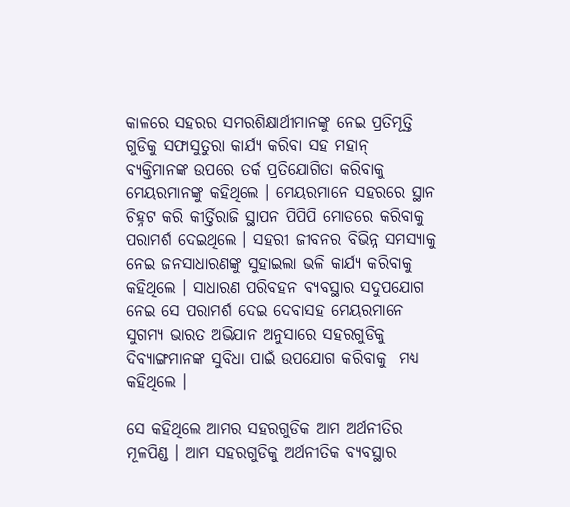କାଳରେ ସହରର ସମରଶିକ୍ଷାର୍ଥୀମାନଙ୍କୁ ନେଇ ପ୍ରତିମୂତ୍ତି ଗୁଡିକୁ ସଫାସୁତୁରା କାର୍ଯ୍ୟ କରିବା ସହ ମହାନ୍ ବ୍ୟକ୍ତିମାନଙ୍କ ଉପରେ ତର୍କ ପ୍ରତିଯୋଗିତା କରିବାକୁ ମେୟରମାନଙ୍କୁ କହିଥିଲେ । ମେୟରମାନେ ସହରରେ ସ୍ଥାନ ଚିହ୍ନଟ କରି କୀର୍ତ୍ତିରାଜି ସ୍ଥାପନ ପିପିପି ମୋଡରେ କରିବାକୁ ପରାମର୍ଶ ଦେଇଥିଲେ । ସହରୀ ଜୀବନର ବିଭିନ୍ନ ସମସ୍ୟାକୁ ନେଇ ଜନସାଧାରଣଙ୍କୁ ସୁହାଇଲା ଭଳି କାର୍ଯ୍ୟ କରିବାକୁ କହିଥିଲେ । ସାଧାରଣ ପରିବହନ ବ୍ୟବସ୍ଥାର ସଦୁପଯୋଗ ନେଇ ସେ ପରାମର୍ଶ ଦେଇ ଦେବାସହ ମେୟରମାନେ ସୁଗମ୍ୟ ଭାରତ ଅଭିଯାନ ଅନୁସାରେ ସହରଗୁଡିକୁ ଦିବ୍ୟାଙ୍ଗମାନଙ୍କ ସୁବିଧା ପାଇଁ ଉପଯୋଗ କରିବାକୁ  ମଧ୍ୟ କହିଥିଲେ ।

ସେ କହିଥିଲେ ଆମର ସହରଗୁଡିକ ଆମ ଅର୍ଥନୀତିର ମୂଳପିଣ୍ଡ । ଆମ ସହରଗୁଡିକୁ ଅର୍ଥନୀତିକ ବ୍ୟବସ୍ଥାର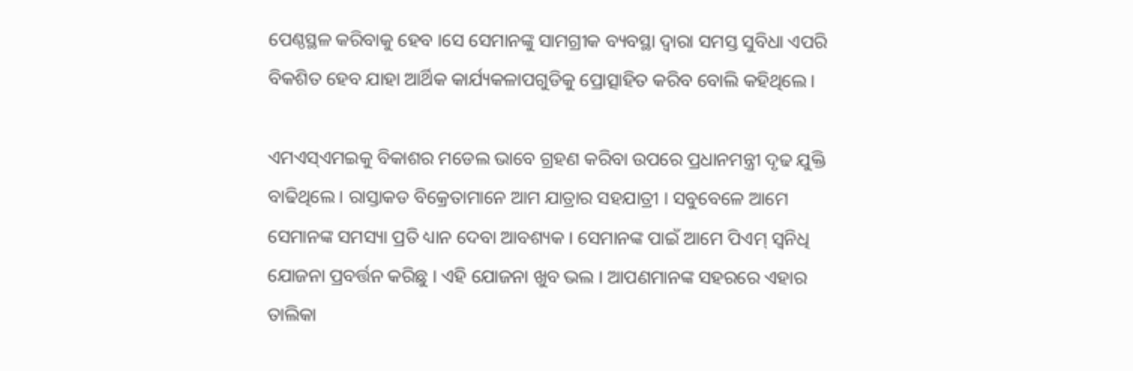ପେଣ୍ଠସ୍ଥଳ କରିବାକୁ ହେବ ।ସେ ସେମାନଙ୍କୁ ସାମଗ୍ରୀକ ବ୍ୟବସ୍ଥା ଦ୍ୱାରା ସମସ୍ତ ସୁବିଧା ଏପରି ବିକଶିତ ହେବ ଯାହା ଆର୍ଥିକ କାର୍ଯ୍ୟକଳାପଗୁଡିକୁ ପ୍ରୋତ୍ସାହିତ କରିବ ବୋଲି କହିଥିଲେ ।

ଏମଏସ୍‌ଏମଇକୁ ବିକାଶର ମଡେଲ ଭାବେ ଗ୍ରହଣ କରିବା ଉପରେ ପ୍ରଧାନମନ୍ତ୍ରୀ ଦୃଢ ଯୁକ୍ତି ବାଢିଥିଲେ । ରାସ୍ତାକଡ ବିକ୍ରେତାମାନେ ଆମ ଯାତ୍ରାର ସହଯାତ୍ରୀ । ସବୁବେଳେ ଆମେ ସେମାନଙ୍କ ସମସ୍ୟା ପ୍ରତି ଧ୍ୟାନ ଦେବା ଆବଶ୍ୟକ । ସେମାନଙ୍କ ପାଇଁ ଆମେ ପିଏମ୍ ସ୍ୱନିଧି ଯୋଜନା ପ୍ରବର୍ତ୍ତନ କରିଛୁ । ଏହି ଯୋଜନା ଖୁବ ଭଲ । ଆପଣମାନଙ୍କ ସହରରେ ଏହାର ତାଲିକା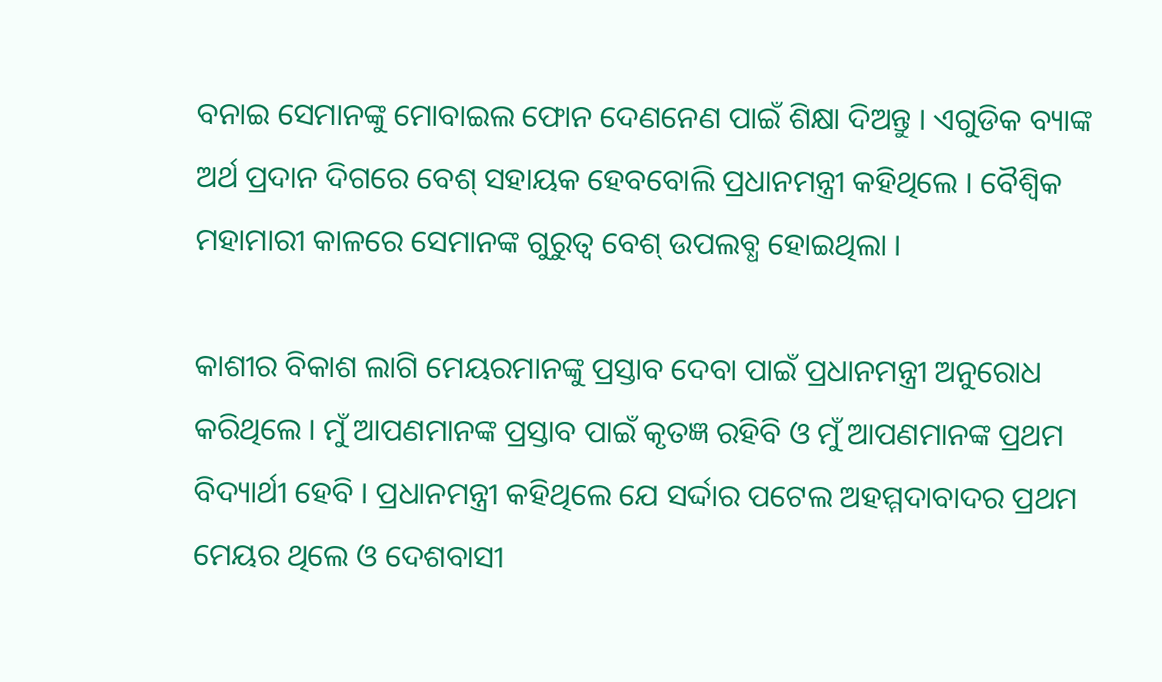ବନାଇ ସେମାନଙ୍କୁ ମୋବାଇଲ ଫୋନ ଦେଣନେଣ ପାଇଁ ଶିକ୍ଷା ଦିଅନ୍ତୁ । ଏଗୁଡିକ ବ୍ୟାଙ୍କ ଅର୍ଥ ପ୍ରଦାନ ଦିଗରେ ବେଶ୍ ସହାୟକ ହେବବୋଲି ପ୍ରଧାନମନ୍ତ୍ରୀ କହିଥିଲେ । ବୈଶ୍ୱିକ ମହାମାରୀ କାଳରେ ସେମାନଙ୍କ ଗୁରୁତ୍ୱ ବେଶ୍ ଉପଲବ୍ଧ ହୋଇଥିଲା ।

କାଶୀର ବିକାଶ ଲାଗି ମେୟରମାନଙ୍କୁ ପ୍ରସ୍ତାବ ଦେବା ପାଇଁ ପ୍ରଧାନମନ୍ତ୍ରୀ ଅନୁରୋଧ କରିଥିଲେ । ମୁଁ ଆପଣମାନଙ୍କ ପ୍ରସ୍ତାବ ପାଇଁ କୃତଜ୍ଞ ରହିବି ଓ ମୁଁ ଆପଣମାନଙ୍କ ପ୍ରଥମ ବିଦ୍ୟାର୍ଥୀ ହେବି । ପ୍ରଧାନମନ୍ତ୍ରୀ କହିଥିଲେ ଯେ ସର୍ଦ୍ଦାର ପଟେଲ ଅହମ୍ମଦାବାଦର ପ୍ରଥମ ମେୟର ଥିଲେ ଓ ଦେଶବାସୀ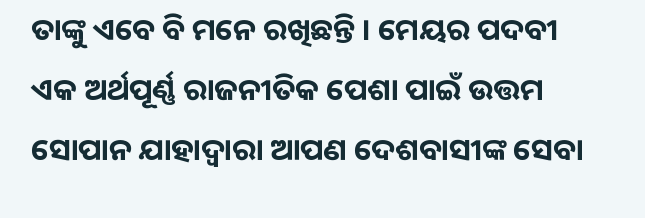ତାଙ୍କୁ ଏବେ ବି ମନେ ରଖିଛନ୍ତି । ମେୟର ପଦବୀ ଏକ ଅର୍ଥପୂର୍ଣ୍ଣ ରାଜନୀତିକ ପେଶା ପାଇଁ ଉତ୍ତମ ସୋପାନ ଯାହାଦ୍ୱାରା ଆପଣ ଦେଶବାସୀଙ୍କ ସେବା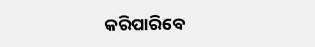କରିପାରିବେ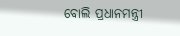ବୋଲି ପ୍ରଧାନମନ୍ତ୍ରୀ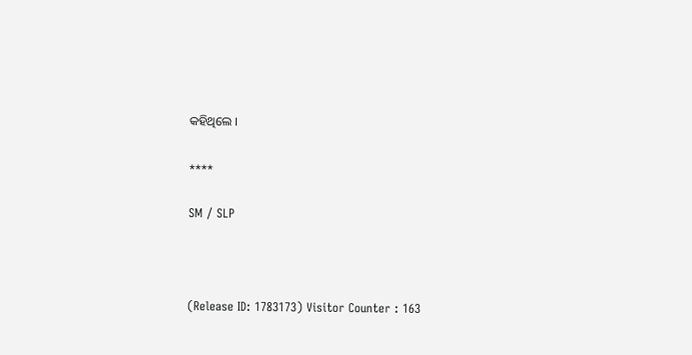କହିଥିଲେ ।

****

SM / SLP



(Release ID: 1783173) Visitor Counter : 163